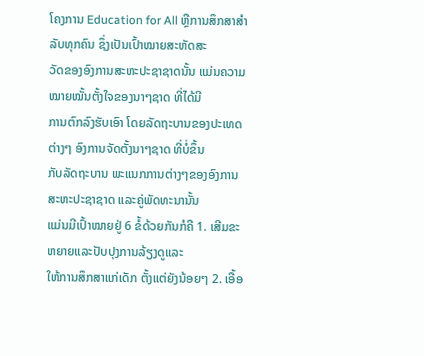ໂຄງການ Education for All ຫຼືການສຶກສາສຳລັບທຸກຄົນ ຊຶ່ງເປັນເປົ້າໝາຍສະຫັດສະ
ວັດຂອງອົງການສະຫະປະຊາຊາດນັ້ນ ແມ່ນຄວາມໝາຍໝັ້ນຕັ້ງໃຈຂອງນາໆຊາດ ທີ່ໄດ້ມີ
ການຕົກລົງຮັບເອົາ ໂດຍລັດຖະບານຂອງປະເທດຕ່າງໆ ອົງການຈັດຕັ້ງນາໆຊາດ ທີ່ບໍ່ຂຶ້ນ
ກັບລັດຖະບານ ພະແນກການຕ່າງໆຂອງອົງການສະຫະປະຊາຊາດ ແລະຄູ່ພັດທະນານັ້ນ
ແມ່ນມີເປົ້າໝາຍຢູ່ 6 ຂໍ້ດ້ວຍກັນກໍຄື 1. ເສີມຂະຫຍາຍແລະປັບປຸງການລ້ຽງດູແລະ
ໃຫ້ການສຶກສາແກ່ເດັກ ຕັ້ງແຕ່ຍັງນ້ອຍໆ 2. ເອື້ອ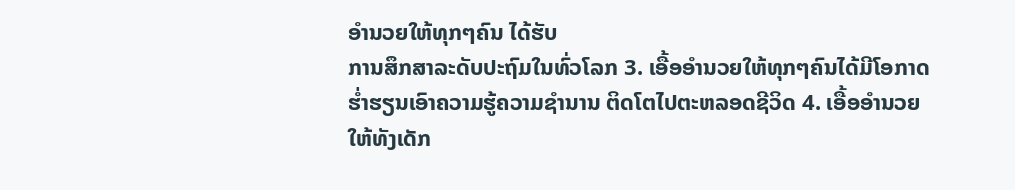ອໍານວຍໃຫ້ທຸກໆຄົນ ໄດ້ຮັບ
ການສຶກສາລະດັບປະຖົມໃນທົ່ວໂລກ 3. ເອື້ອອໍານວຍໃຫ້ທຸກໆຄົນໄດ້ມີໂອກາດ
ຮໍ່າຮຽນເອົາຄວາມຮູ້ຄວາມຊໍານານ ຕິດໂຕໄປຕະຫລອດຊີວິດ 4. ເອື້ອອໍານວຍ
ໃຫ້ທັງເດັກ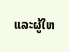ແລະຜູ້ໃຫ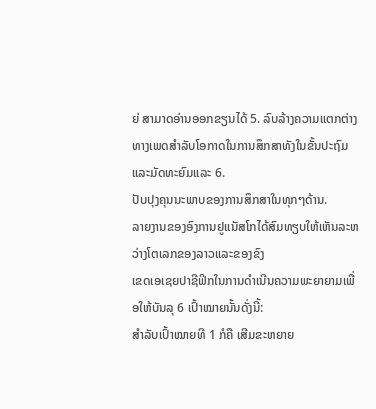ຍ່ ສາມາດອ່ານອອກຂຽນໄດ້ 5. ລົບລ້າງຄວາມແຕກຕ່າງ
ທາງເພດສໍາລັບໂອກາດໃນການສຶກສາທັງໃນຂັ້ນປະຖົມແລະມັດທະຍົມແລະ 6.
ປັບປຸງຄຸນນະພາບຂອງການສຶກສາໃນທຸກໆດ້ານ.
ລາຍງານຂອງອົງການຢູແນັສໂກໄດ້ສົມທຽບໃຫ້ເຫັນລະຫວ່າງໂຕເລກຂອງລາວແລະຂອງຂົງ
ເຂດເອເຊຍປາຊີຟິກໃນການດໍາເນີນຄວາມພະຍາຍາມເພື່ອໃຫ້ບັນລຸ 6 ເປົ້າໝາຍນັ້ນດັ່ງນີ້:
ສໍາລັບເປົ້າໝາຍທີ 1 ກໍຄື ເສີມຂະຫຍາຍ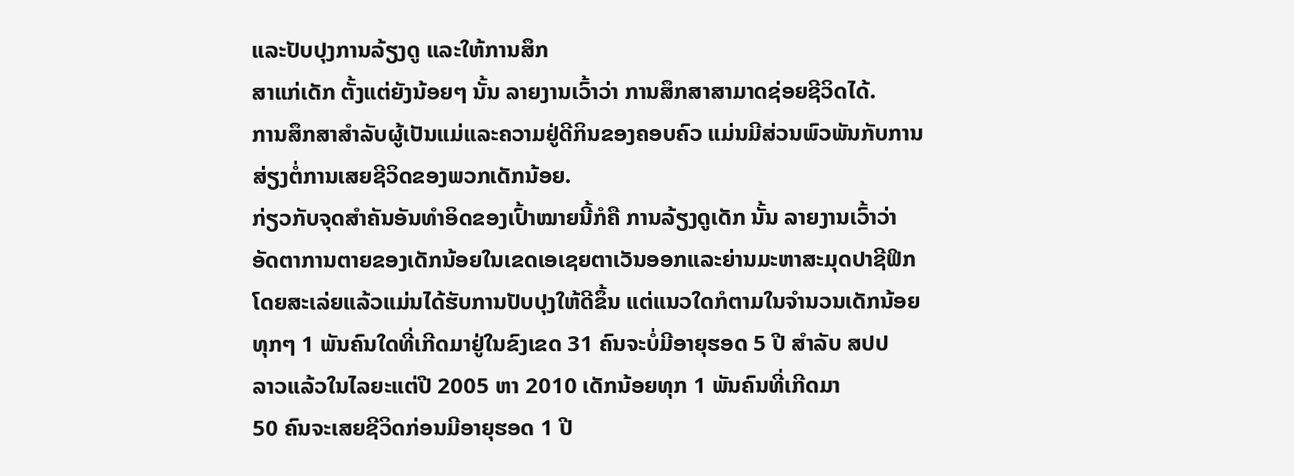ແລະປັບປຸງການລ້ຽງດູ ແລະໃຫ້ການສຶກ
ສາແກ່ເດັກ ຕັ້ງແຕ່ຍັງນ້ອຍໆ ນັ້ນ ລາຍງານເວົ້າວ່າ ການສຶກສາສາມາດຊ່ອຍຊີວິດໄດ້.
ການສຶກສາສຳລັບຜູ້ເປັນແມ່ແລະຄວາມຢູ່ດີກິນຂອງຄອບຄົວ ແມ່ນມີສ່ວນພົວພັນກັບການ
ສ່ຽງຕໍ່ການເສຍຊີວິດຂອງພວກເດັກນ້ອຍ.
ກ່ຽວກັບຈຸດສໍາຄັນອັນທໍາອິດຂອງເປົ້າໝາຍນີ້ກໍຄື ການລ້ຽງດູເດັກ ນັ້ນ ລາຍງານເວົ້າວ່າ
ອັດຕາການຕາຍຂອງເດັກນ້ອຍໃນເຂດເອເຊຍຕາເວັນອອກແລະຍ່ານມະຫາສະມຸດປາຊີຟິກ
ໂດຍສະເລ່ຍແລ້ວແມ່ນໄດ້ຮັບການປັບປຸງໃຫ້ດີຂຶ້ນ ແຕ່ແນວໃດກໍຕາມໃນຈໍານວນເດັກນ້ອຍ
ທຸກໆ 1 ພັນຄົນໃດທີ່ເກີດມາຢູ່ໃນຂົງເຂດ 31 ຄົນຈະບໍ່ມີອາຍຸຮອດ 5 ປີ ສໍາລັບ ສປປ
ລາວແລ້ວໃນໄລຍະແຕ່ປີ 2005 ຫາ 2010 ເດັກນ້ອຍທຸກ 1 ພັນຄົນທີ່ເກີດມາ
50 ຄົນຈະເສຍຊີວິດກ່ອນມີອາຍຸຮອດ 1 ປີ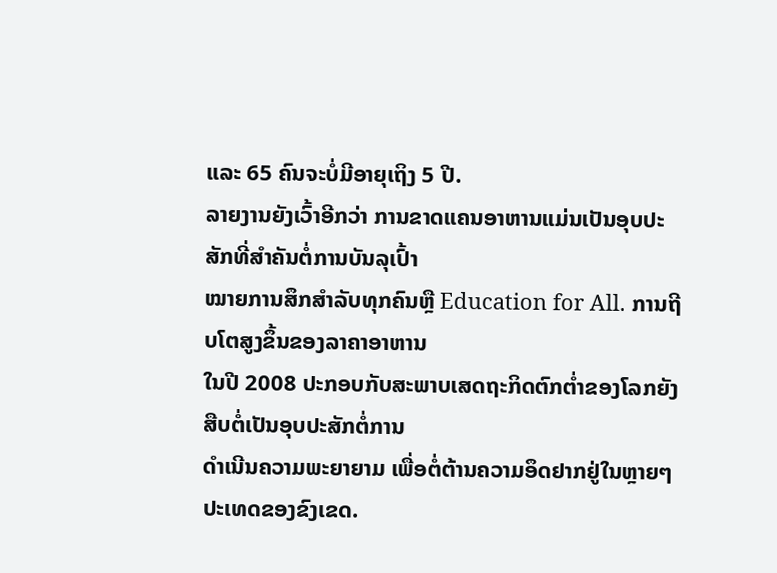ແລະ 65 ຄົນຈະບໍ່ມີອາຍຸເຖິງ 5 ປີ.
ລາຍງານຍັງເວົ້າອີກວ່າ ການຂາດແຄນອາຫານແມ່ນເປັນອຸບປະສັກທີ່ສຳຄັນຕໍ່ການບັນລຸເປົ້າ
ໝາຍການສຶກສຳລັບທຸກຄົນຫຼື Education for All. ການຖີບໂຕສູງຂຶ້ນຂອງລາຄາອາຫານ
ໃນປີ 2008 ປະກອບກັບສະພາບເສດຖະກິດຕົກຕໍ່າຂອງໂລກຍັງສືບຕໍ່ເປັນອຸບປະສັກຕໍ່ການ
ດຳເນີນຄວາມພະຍາຍາມ ເພື່ອຕໍ່ຕ້ານຄວາມອຶດຢາກຢູ່ໃນຫຼາຍໆປະເທດຂອງຂົງເຂດ.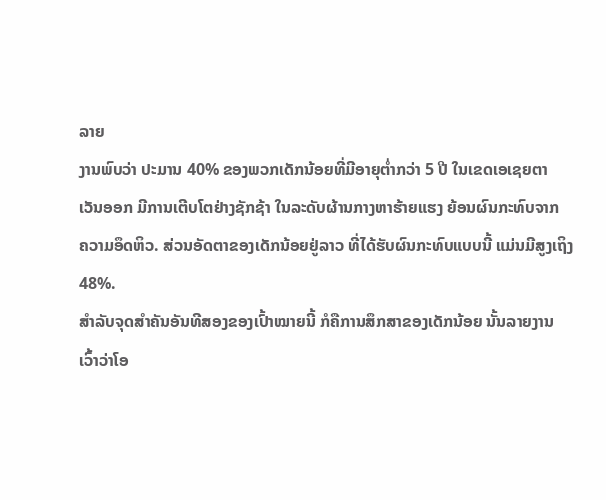ລາຍ
ງານພົບວ່າ ປະມານ 40% ຂອງພວກເດັກນ້ອຍທີ່ມີອາຍຸຕໍ່າກວ່າ 5 ປີ ໃນເຂດເອເຊຍຕາ
ເວັນອອກ ມີການເຕີບໂຕຢ່າງຊັກຊ້າ ໃນລະດັບຜ້ານກາງຫາຮ້າຍແຮງ ຍ້ອນຜົນກະທົບຈາກ
ຄວາມອຶດຫິວ. ສ່ວນອັດຕາຂອງເດັກນ້ອຍຢູ່ລາວ ທີ່ໄດ້ຮັບຜົນກະທົບແບບນີ້ ແມ່ນມີສູງເຖິງ
48%.
ສໍາລັບຈຸດສໍາຄັນອັນທີສອງຂອງເປົ້າໝາຍນີ້ ກໍຄືການສຶກສາຂອງເດັກນ້ອຍ ນັ້ນລາຍງານ
ເວົ້າວ່າໂອ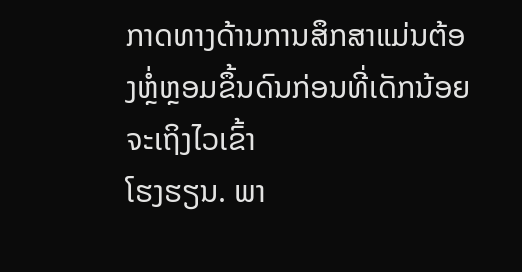ກາດທາງດ້ານການສຶກສາແມ່ນຕ້ອງຫຼໍ່ຫຼອມຂຶ້ນດົນກ່ອນທີ່ເດັກນ້ອຍຈະເຖິງໄວເຂົ້າ
ໂຮງຮຽນ. ພາ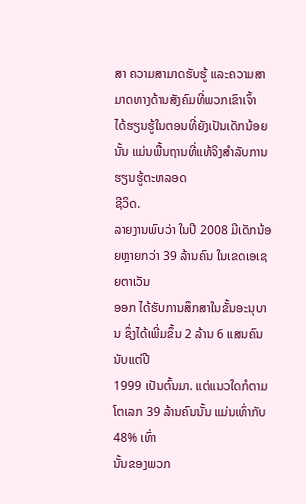ສາ ຄວາມສາມາດຮັບຮູ້ ແລະຄວາມສາມາດທາງດ້ານສັງຄົມທີ່ພວກເຂົາເຈົ້າ
ໄດ້ຮຽນຮູ້ໃນຕອນທີ່ຍັງເປັນເດັກນ້ອຍນັ້ນ ແມ່ນພື້ນຖານທີ່ແທ້ຈິງສຳລັບການຮຽນຮູ້ຕະຫລອດ
ຊີວິດ.
ລາຍງານພົບວ່າ ໃນປີ 2008 ມີເດັກນ້ອຍຫຼາຍກວ່າ 39 ລ້ານຄົນ ໃນເຂດເອເຊຍຕາເວັນ
ອອກ ໄດ້ຮັບການສຶກສາໃນຂັ້ນອະນຸບານ ຊຶ່ງໄດ້ເພີ່ມຂຶ້ນ 2 ລ້ານ 6 ແສນຄົນ ນັບແຕ່ປີ
1999 ເປັນຕົ້ນມາ. ແຕ່ແນວໃດກໍຕາມໂຕເລກ 39 ລ້ານຄົນນັ້ນ ແມ່ນເທົ່າກັບ 48% ເທົ່າ
ນັ້ນຂອງພວກ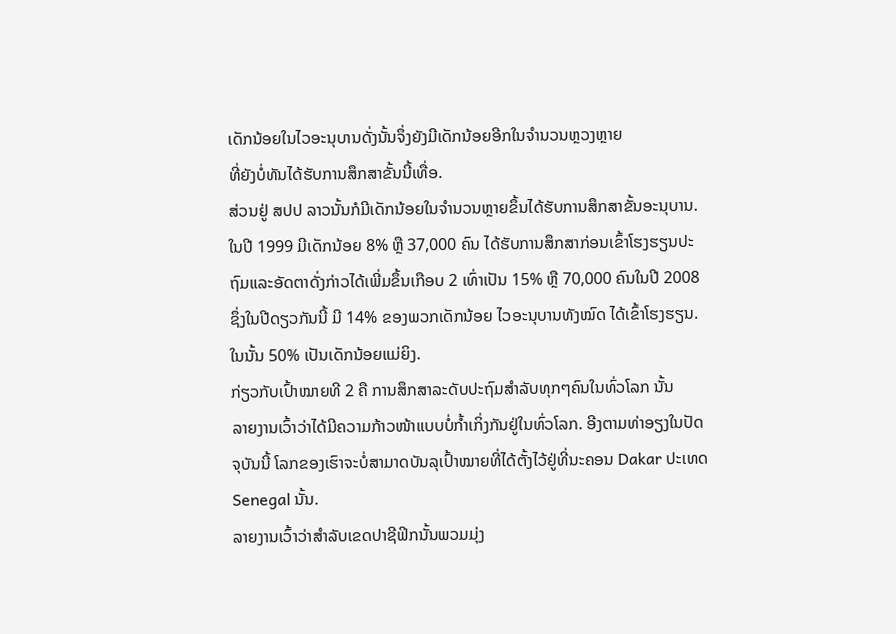ເດັກນ້ອຍໃນໄວອະນຸບານດັ່ງນັ້ນຈຶ່ງຍັງມີເດັກນ້ອຍອີກໃນຈຳນວນຫຼວງຫຼາຍ
ທີ່ຍັງບໍ່ທັນໄດ້ຮັບການສຶກສາຂັ້ນນີ້ເທື່ອ.
ສ່ວນຢູ່ ສປປ ລາວນັ້ນກໍມີເດັກນ້ອຍໃນຈຳນວນຫຼາຍຂຶ້ນໄດ້ຮັບການສຶກສາຂັ້ນອະນຸບານ.
ໃນປີ 1999 ມີເດັກນ້ອຍ 8% ຫຼື 37,000 ຄົນ ໄດ້ຮັບການສຶກສາກ່ອນເຂົ້າໂຮງຮຽນປະ
ຖົມແລະອັດຕາດັ່ງກ່າວໄດ້ເພີ່ມຂຶ້ນເກືອບ 2 ເທົ່າເປັນ 15% ຫຼື 70,000 ຄົນໃນປີ 2008
ຊຶ່ງໃນປີດຽວກັນນີ້ ມີ 14% ຂອງພວກເດັກນ້ອຍ ໄວອະນຸບານທັງໝົດ ໄດ້ເຂົ້າໂຮງຮຽນ.
ໃນນັ້ນ 50% ເປັນເດັກນ້ອຍແມ່ຍິງ.
ກ່ຽວກັບເປົ້າໝາຍທີ 2 ຄື ການສຶກສາລະດັບປະຖົມສໍາລັບທຸກໆຄົນໃນທົ່ວໂລກ ນັ້ນ
ລາຍງານເວົ້າວ່າໄດ້ມີຄວາມກ້າວໜ້າແບບບໍ່ກໍ້າເກິ່ງກັນຢູ່ໃນທົ່ວໂລກ. ອີງຕາມທ່າອຽງໃນປັດ
ຈຸບັນນີ້ ໂລກຂອງເຮົາຈະບໍ່ສາມາດບັນລຸເປົ້າໝາຍທີ່ໄດ້ຕັ້ງໄວ້ຢູ່ທີ່ນະຄອນ Dakar ປະເທດ
Senegal ນັ້ນ.
ລາຍງານເວົ້າວ່າສຳລັບເຂດປາຊີຟິກນັ້ນພວມມຸ່ງ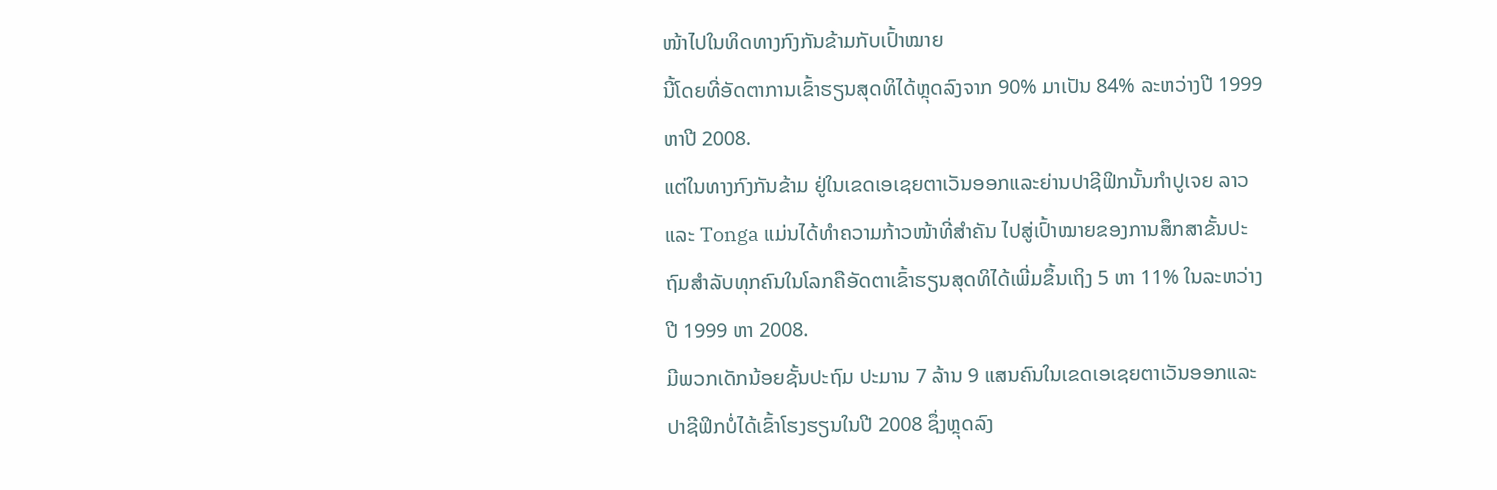ໜ້າໄປໃນທິດທາງກົງກັນຂ້າມກັບເປົ້າໝາຍ
ນີ້ໂດຍທີ່ອັດຕາການເຂົ້າຮຽນສຸດທິໄດ້ຫຼຸດລົງຈາກ 90% ມາເປັນ 84% ລະຫວ່າງປີ 1999
ຫາປີ 2008.
ແຕ່ໃນທາງກົງກັນຂ້າມ ຢູ່ໃນເຂດເອເຊຍຕາເວັນອອກແລະຍ່ານປາຊີຟິກນັ້ນກຳປູເຈຍ ລາວ
ແລະ Tonga ແມ່ນໄດ້ທໍາຄວາມກ້າວໜ້າທີ່ສຳຄັນ ໄປສູ່ເປົ້າໝາຍຂອງການສຶກສາຂັ້ນປະ
ຖົມສໍາລັບທຸກຄົນໃນໂລກຄືອັດຕາເຂົ້າຮຽນສຸດທິໄດ້ເພີ່ມຂຶ້ນເຖິງ 5 ຫາ 11% ໃນລະຫວ່າງ
ປີ 1999 ຫາ 2008.
ມີພວກເດັກນ້ອຍຊັ້ນປະຖົມ ປະມານ 7 ລ້ານ 9 ແສນຄົນໃນເຂດເອເຊຍຕາເວັນອອກແລະ
ປາຊີຟິກບໍ່ໄດ້ເຂົ້າໂຮງຮຽນໃນປີ 2008 ຊຶ່ງຫຼຸດລົງ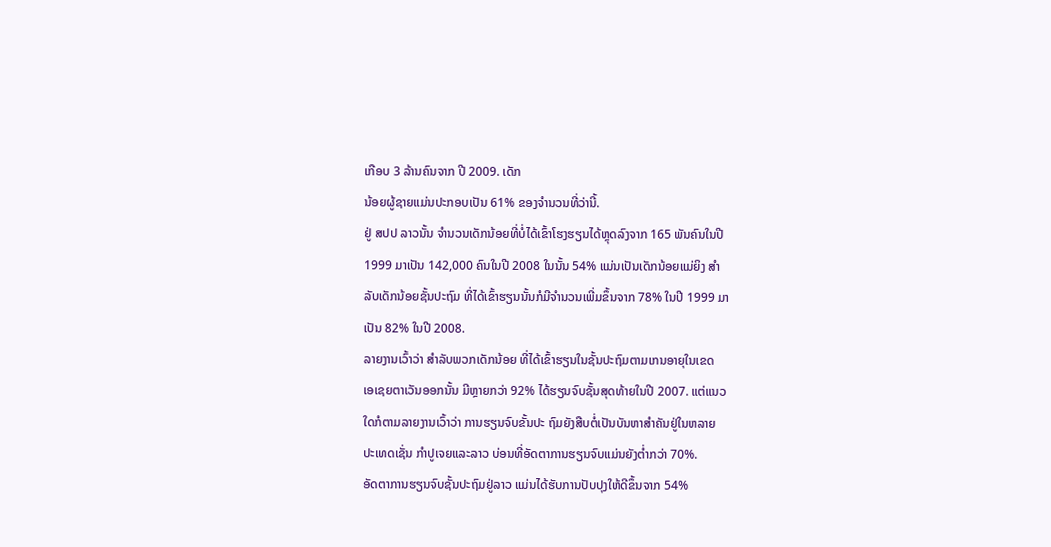ເກືອບ 3 ລ້ານຄົນຈາກ ປີ 2009. ເດັກ
ນ້ອຍຜູ້ຊາຍແມ່ນປະກອບເປັນ 61% ຂອງຈຳນວນທີ່ວ່ານີ້.
ຢູ່ ສປປ ລາວນັ້ນ ຈຳນວນເດັກນ້ອຍທີ່ບໍ່ໄດ້ເຂົ້າໂຮງຮຽນໄດ້ຫຼຸດລົງຈາກ 165 ພັນຄົນໃນປີ
1999 ມາເປັນ 142,000 ຄົນໃນປີ 2008 ໃນນັ້ນ 54% ແມ່ນເປັນເດັກນ້ອຍແມ່ຍິງ ສຳ
ລັບເດັກນ້ອຍຊັ້ນປະຖົມ ທີ່ໄດ້ເຂົ້າຮຽນນັ້ນກໍມີຈຳນວນເພີ່ມຂຶ້ນຈາກ 78% ໃນປີ 1999 ມາ
ເປັນ 82% ໃນປີ 2008.
ລາຍງານເວົ້າວ່າ ສຳລັບພວກເດັກນ້ອຍ ທີ່ໄດ້ເຂົ້າຮຽນໃນຊັ້ນປະຖົມຕາມເກນອາຍຸໃນເຂດ
ເອເຊຍຕາເວັນອອກນັ້ນ ມີຫຼາຍກວ່າ 92% ໄດ້ຮຽນຈົບຊັ້ນສຸດທ້າຍໃນປີ 2007. ແຕ່ແນວ
ໃດກໍຕາມລາຍງານເວົ້າວ່າ ການຮຽນຈົບຂັ້ນປະ ຖົມຍັງສືບຕໍ່ເປັນບັນຫາສຳຄັນຢູ່ໃນຫລາຍ
ປະເທດເຊັ່ນ ກຳປູເຈຍແລະລາວ ບ່ອນທີ່ອັດຕາການຮຽນຈົບແມ່ນຍັງຕໍ່າກວ່າ 70%.
ອັດຕາການຮຽນຈົບຊັ້ນປະຖົມຢູ່ລາວ ແມ່ນໄດ້ຮັບການປັບປຸງໃຫ້ດີຂຶ້ນຈາກ 54%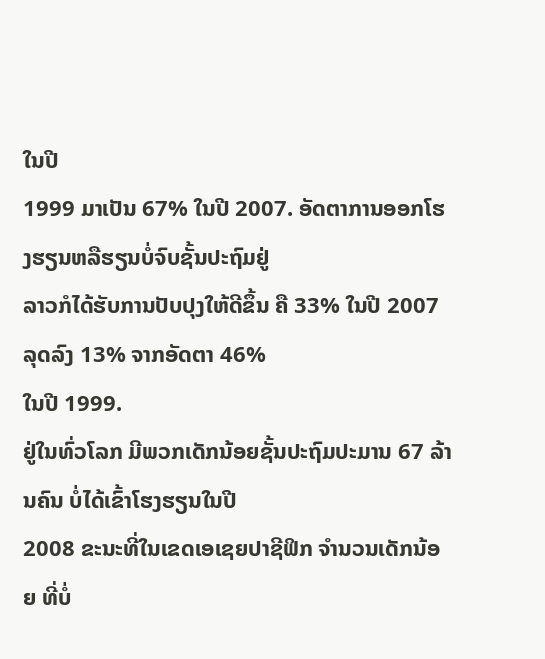ໃນປີ
1999 ມາເປັນ 67% ໃນປີ 2007. ອັດຕາການອອກໂຮງຮຽນຫລືຮຽນບໍ່ຈົບຊັ້ນປະຖົມຢູ່
ລາວກໍໄດ້ຮັບການປັບປຸງໃຫ້ດີຂຶ້ນ ຄື 33% ໃນປີ 2007 ລຸດລົງ 13% ຈາກອັດຕາ 46%
ໃນປີ 1999.
ຢູ່ໃນທົ່ວໂລກ ມີພວກເດັກນ້ອຍຊັ້ນປະຖົມປະມານ 67 ລ້ານຄົນ ບໍ່ໄດ້ເຂົ້າໂຮງຮຽນໃນປີ
2008 ຂະນະທີ່ໃນເຂດເອເຊຍປາຊີຟິກ ຈຳນວນເດັກນ້ອຍ ທີ່ບໍ່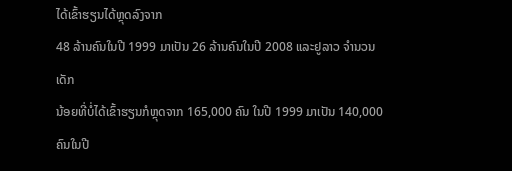ໄດ້ເຂົ້າຮຽນໄດ້ຫຼຸດລົງຈາກ
48 ລ້ານຄົນໃນປີ 1999 ມາເປັນ 26 ລ້ານຄົນໃນປີ 2008 ແລະຢູລາວ ຈຳນວນເດັກ
ນ້ອຍທີ່ບໍ່ໄດ້ເຂົ້າຮຽນກໍຫຼຸດຈາກ 165,000 ຄົນ ໃນປີ 1999 ມາເປັນ 140,000 ຄົນໃນປີ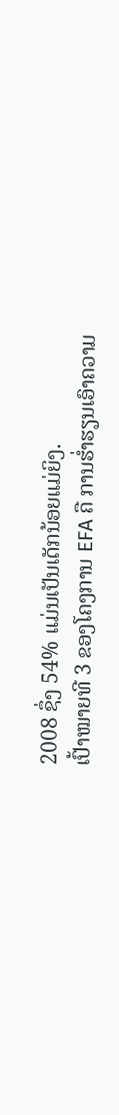2008 ຊຶ່ງ 54% ແມ່ນເປັນເດັກນ້ອຍແມ່ຍິງ.
ເປົ້າໝາຍທີ 3 ຂອງໂຄງການ EFA ຄື ການຮໍ່າຮຽນເອົາຄວາມ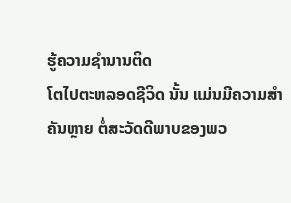ຮູ້ຄວາມຊໍານານຕິດ
ໂຕໄປຕະຫລອດຊີວິດ ນັ້ນ ແມ່ນມີຄວາມສຳຄັນຫຼາຍ ຕໍ່ສະວັດດີພາບຂອງພວ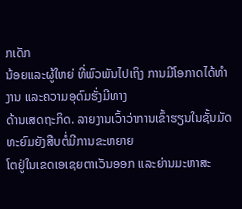ກເດັກ
ນ້ອຍແລະຜູ້ໃຫຍ່ ທີ່ພົວພັນໄປເຖິງ ການມີໂອກາດໄດ້ທໍາງານ ແລະຄວາມອຸດົມຮັ່ງມີທາງ
ດ້ານເສດຖະກິດ. ລາຍງານເວົ້າວ່າການເຂົ້າຮຽນໃນຊັ້ນມັດທະຍົມຍັງສືບຕໍ່ມີການຂະຫຍາຍ
ໂຕຢູ່ໃນເຂດເອເຊຍຕາເວັນອອກ ແລະຍ່ານມະຫາສະ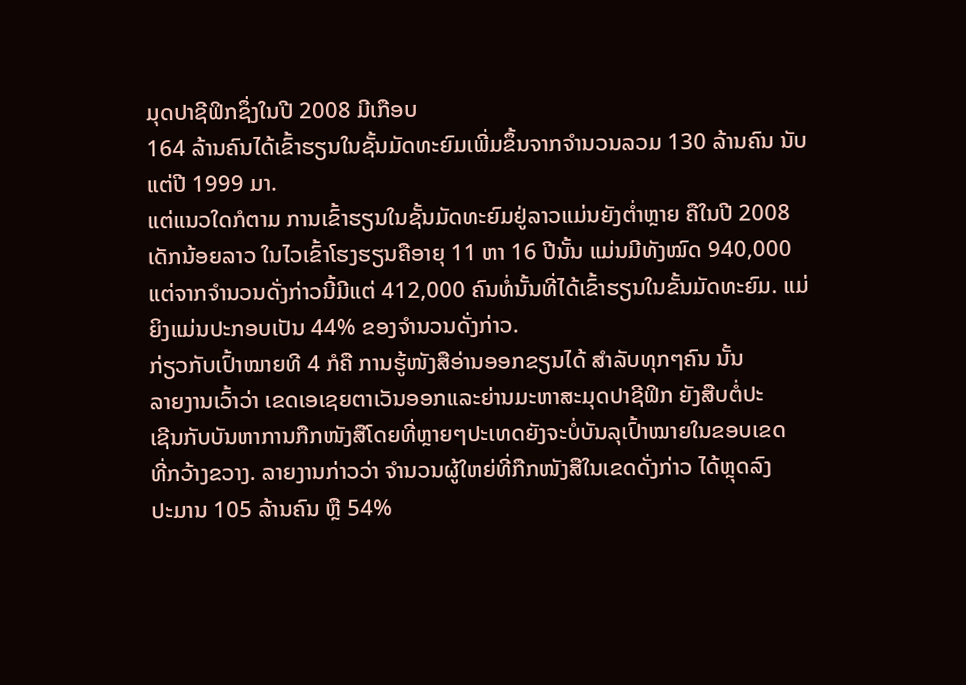ມຸດປາຊີຟິກຊຶ່ງໃນປີ 2008 ມີເກືອບ
164 ລ້ານຄົນໄດ້ເຂົ້າຮຽນໃນຊັ້ນມັດທະຍົມເພີ່ມຂຶ້ນຈາກຈໍານວນລວມ 130 ລ້ານຄົນ ນັບ
ແຕ່ປີ 1999 ມາ.
ແຕ່ແນວໃດກໍຕາມ ການເຂົ້າຮຽນໃນຊັ້ນມັດທະຍົມຢູ່ລາວແມ່ນຍັງຕໍ່າຫຼາຍ ຄືໃນປີ 2008
ເດັກນ້ອຍລາວ ໃນໄວເຂົ້າໂຮງຮຽນຄືອາຍຸ 11 ຫາ 16 ປີນັ້ນ ແມ່ນມີທັງໝົດ 940,000
ແຕ່ຈາກຈຳນວນດັ່ງກ່າວນີ້ມີແຕ່ 412,000 ຄົນທໍ່ນັ້ນທີ່ໄດ້ເຂົ້າຮຽນໃນຂັ້ນມັດທະຍົມ. ແມ່
ຍິງແມ່ນປະກອບເປັນ 44% ຂອງຈຳນວນດັ່ງກ່າວ.
ກ່ຽວກັບເປົ້າໝາຍທີ 4 ກໍຄື ການຮູ້ໜັງສືອ່ານອອກຂຽນໄດ້ ສໍາລັບທຸກໆຄົນ ນັ້ນ
ລາຍງານເວົ້າວ່າ ເຂດເອເຊຍຕາເວັນອອກແລະຍ່ານມະຫາສະມຸດປາຊີຟິກ ຍັງສືບຕໍ່ປະ
ເຊີນກັບບັນຫາການກືກໜັງສືໂດຍທີ່ຫຼາຍໆປະເທດຍັງຈະບໍ່ບັນລຸເປົ້າໝາຍໃນຂອບເຂດ
ທີ່ກວ້າງຂວາງ. ລາຍງານກ່າວວ່າ ຈໍານວນຜູ້ໃຫຍ່ທີ່ກືກໜັງສືໃນເຂດດັ່ງກ່າວ ໄດ້ຫຼຸດລົງ
ປະມານ 105 ລ້ານຄົນ ຫຼື 54%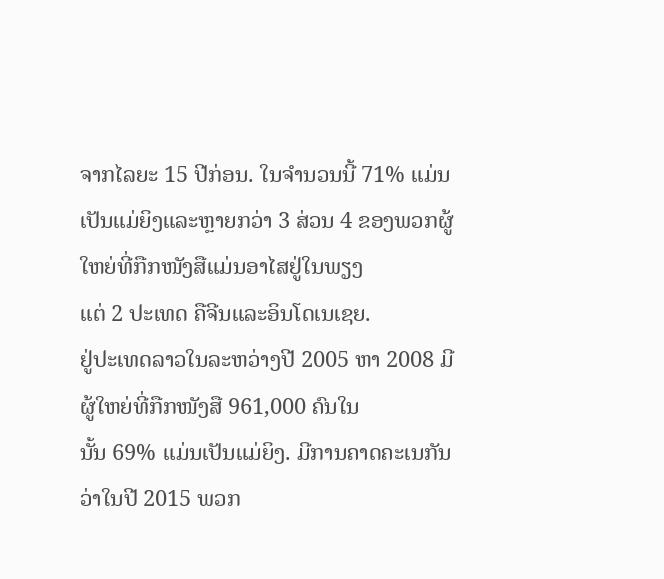ຈາກໄລຍະ 15 ປີກ່ອນ. ໃນຈຳນວນນີ້ 71% ແມ່ນ
ເປັນແມ່ຍິງແລະຫຼາຍກວ່າ 3 ສ່ວນ 4 ຂອງພວກຜູ້ໃຫຍ່ທີ່ກືກໜັງສືແມ່ນອາໄສຢູ່ໃນພຽງ
ແຕ່ 2 ປະເທດ ຄືຈີນແລະອິນໂດເນເຊຍ.
ຢູ່ປະເທດລາວໃນລະຫວ່າງປີ 2005 ຫາ 2008 ມີຜູ້ໃຫຍ່ທີ່ກືກໜັງສື 961,000 ຄົນໃນ
ນັ້ນ 69% ແມ່ນເປັນແມ່ຍິງ. ມີການຄາດຄະເນກັນວ່າໃນປີ 2015 ພວກ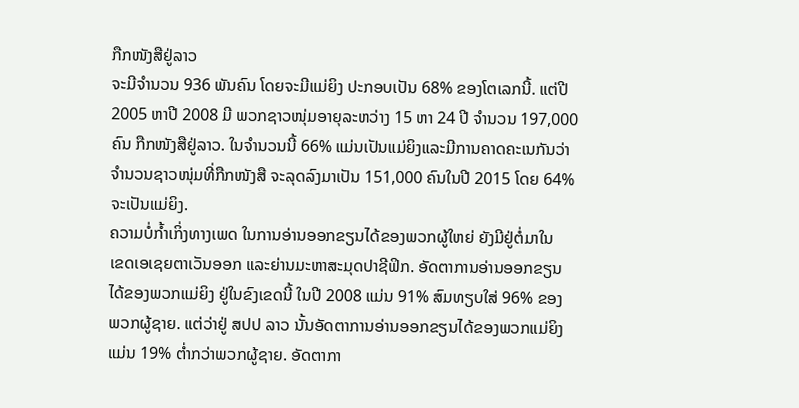ກືກໜັງສືຢູ່ລາວ
ຈະມີຈຳນວນ 936 ພັນຄົນ ໂດຍຈະມີແມ່ຍິງ ປະກອບເປັນ 68% ຂອງໂຕເລກນີ້. ແຕ່ປີ
2005 ຫາປີ 2008 ມີ ພວກຊາວໜຸ່ມອາຍຸລະຫວ່າງ 15 ຫາ 24 ປີ ຈຳນວນ 197,000
ຄົນ ກືກໜັງສືຢູ່ລາວ. ໃນຈຳນວນນີ້ 66% ແມ່ນເປັນແມ່ຍິງແລະມີການຄາດຄະເນກັນວ່າ
ຈຳນວນຊາວໜຸ່ມທີ່ກືກໜັງສື ຈະລຸດລົງມາເປັນ 151,000 ຄົນໃນປີ 2015 ໂດຍ 64%
ຈະເປັນແມ່ຍິງ.
ຄວາມບໍ່ກໍ້າເກິ່ງທາງເພດ ໃນການອ່ານອອກຂຽນໄດ້ຂອງພວກຜູ້ໃຫຍ່ ຍັງມີຢູ່ຕໍ່ມາໃນ
ເຂດເອເຊຍຕາເວັນອອກ ແລະຍ່ານມະຫາສະມຸດປາຊີຟິກ. ອັດຕາການອ່ານອອກຂຽນ
ໄດ້ຂອງພວກແມ່ຍິງ ຢູ່ໃນຂົງເຂດນີ້ ໃນປີ 2008 ແມ່ນ 91% ສົມທຽບໃສ່ 96% ຂອງ
ພວກຜູ້ຊາຍ. ແຕ່ວ່າຢູ່ ສປປ ລາວ ນັ້ນອັດຕາການອ່ານອອກຂຽນໄດ້ຂອງພວກແມ່ຍິງ
ແມ່ນ 19% ຕໍ່າກວ່າພວກຜູ້ຊາຍ. ອັດຕາກາ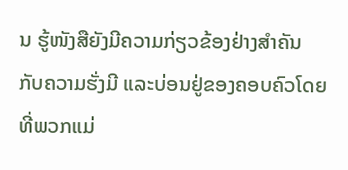ນ ຮູ້ໜັງສືຍັງມີຄວາມກ່ຽວຂ້ອງຢ່າງສຳຄັນ
ກັບຄວາມຮັ່ງມີ ແລະບ່ອນຢູ່ຂອງຄອບຄົວໂດຍທີ່ພວກແມ່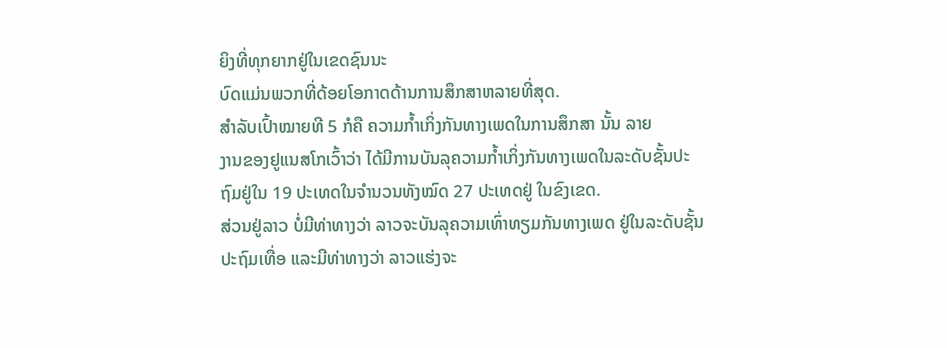ຍິງທີ່ທຸກຍາກຢູ່ໃນເຂດຊົນນະ
ບົດແມ່ນພວກທີ່ດ້ອຍໂອກາດດ້ານການສຶກສາຫລາຍທີ່ສຸດ.
ສໍາລັບເປົ້າໝາຍທີ 5 ກໍຄື ຄວາມກໍ້າເກິ່ງກັນທາງເພດໃນການສຶກສາ ນັ້ນ ລາຍ
ງານຂອງຢູແນສໂກເວົ້າວ່າ ໄດ້ມີການບັນລຸຄວາມກໍ້າເກິ່ງກັນທາງເພດໃນລະດັບຊັ້ນປະ
ຖົມຢູ່ໃນ 19 ປະເທດໃນຈຳນວນທັງໝົດ 27 ປະເທດຢູ່ ໃນຂົງເຂດ.
ສ່ວນຢູ່ລາວ ບໍ່ມີທ່າທາງວ່າ ລາວຈະບັນລຸຄວາມເທົ່າທຽມກັນທາງເພດ ຢູ່ໃນລະດັບຊັ້ນ
ປະຖົມເທື່ອ ແລະມີທ່າທາງວ່າ ລາວແຮ່ງຈະ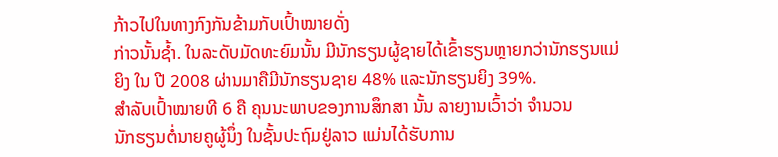ກ້າວໄປໃນທາງກົງກັນຂ້າມກັບເປົ້າໝາຍດັ່ງ
ກ່າວນັ້ນຊໍ້າ. ໃນລະດັບມັດທະຍົມນັ້ນ ມີນັກຮຽນຜູ້ຊາຍໄດ້ເຂົ້າຮຽນຫຼາຍກວ່ານັກຮຽນແມ່
ຍິງ ໃນ ປີ 2008 ຜ່ານມາຄືມີນັກຮຽນຊາຍ 48% ແລະນັກຮຽນຍິງ 39%.
ສຳລັບເປົ້າໝາຍທີ 6 ຄື ຄຸນນະພາບຂອງການສຶກສາ ນັ້ນ ລາຍງານເວົ້າວ່າ ຈຳນວນ
ນັກຮຽນຕໍ່ນາຍຄູຜູ້ນຶ່ງ ໃນຊັ້ນປະຖົມຢູ່ລາວ ແມ່ນໄດ້ຮັບການ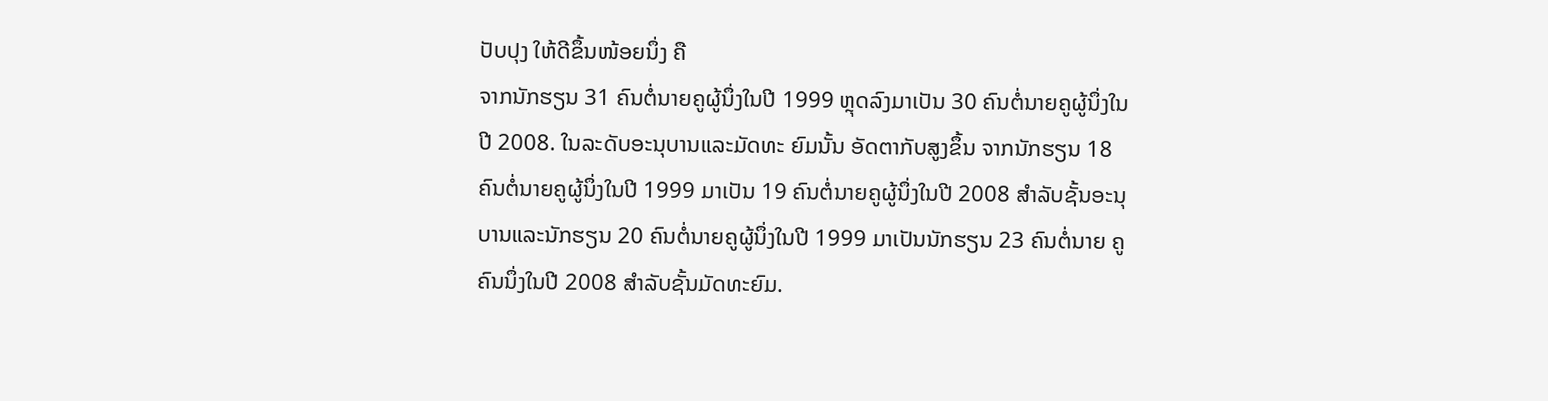ປັບປຸງ ໃຫ້ດີຂຶ້ນໜ້ອຍນຶ່ງ ຄື
ຈາກນັກຮຽນ 31 ຄົນຕໍ່ນາຍຄູຜູ້ນຶ່ງໃນປີ 1999 ຫຼຸດລົງມາເປັນ 30 ຄົນຕໍ່ນາຍຄູຜູ້ນຶ່ງໃນ
ປີ 2008. ໃນລະດັບອະນຸບານແລະມັດທະ ຍົມນັ້ນ ອັດຕາກັບສູງຂຶ້ນ ຈາກນັກຮຽນ 18
ຄົນຕໍ່ນາຍຄູຜູ້ນຶ່ງໃນປີ 1999 ມາເປັນ 19 ຄົນຕໍ່ນາຍຄູຜູ້ນຶ່ງໃນປີ 2008 ສຳລັບຊັ້ນອະນຸ
ບານແລະນັກຮຽນ 20 ຄົນຕໍ່ນາຍຄູຜູ້ນຶ່ງໃນປີ 1999 ມາເປັນນັກຮຽນ 23 ຄົນຕໍ່ນາຍ ຄູ
ຄົນນຶ່ງໃນປີ 2008 ສຳລັບຊັ້ນມັດທະຍົມ.